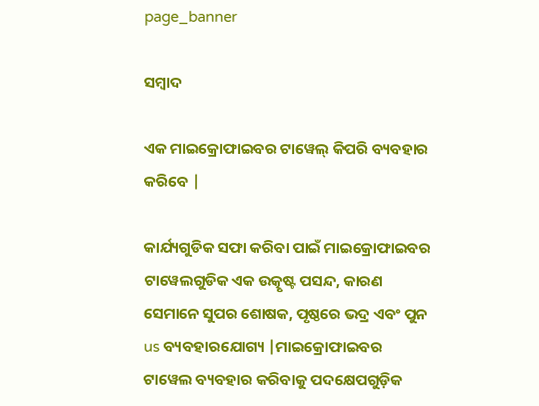page_banner

ସମ୍ବାଦ

ଏକ ମାଇକ୍ରୋଫାଇବର ଟାୱେଲ୍ କିପରି ବ୍ୟବହାର କରିବେ |

କାର୍ଯ୍ୟଗୁଡିକ ସଫା କରିବା ପାଇଁ ମାଇକ୍ରୋଫାଇବର ଟାୱେଲଗୁଡିକ ଏକ ଉତ୍କୃଷ୍ଟ ପସନ୍ଦ, କାରଣ ସେମାନେ ସୁପର ଶୋଷକ, ପୃଷ୍ଠରେ ଭଦ୍ର ଏବଂ ପୁନ us ବ୍ୟବହାରଯୋଗ୍ୟ |ମାଇକ୍ରୋଫାଇବର ଟାୱେଲ ବ୍ୟବହାର କରିବାକୁ ପଦକ୍ଷେପଗୁଡ଼ିକ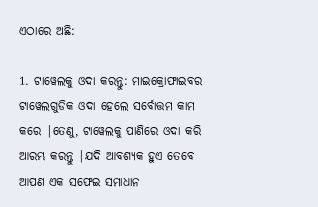ଏଠାରେ ଅଛି:

1. ଟାୱେଲକୁ ଓଦା କରନ୍ତୁ: ମାଇକ୍ରୋଫାଇବର ଟାୱେଲଗୁଡିକ ଓଦା ହେଲେ ସର୍ବୋତ୍ତମ କାମ କରେ |ତେଣୁ, ଟାୱେଲକୁ ପାଣିରେ ଓଦା କରି ଆରମ୍ଭ କରନ୍ତୁ |ଯଦି ଆବଶ୍ୟକ ହୁଏ ତେବେ ଆପଣ ଏକ ସଫେଇ ସମାଧାନ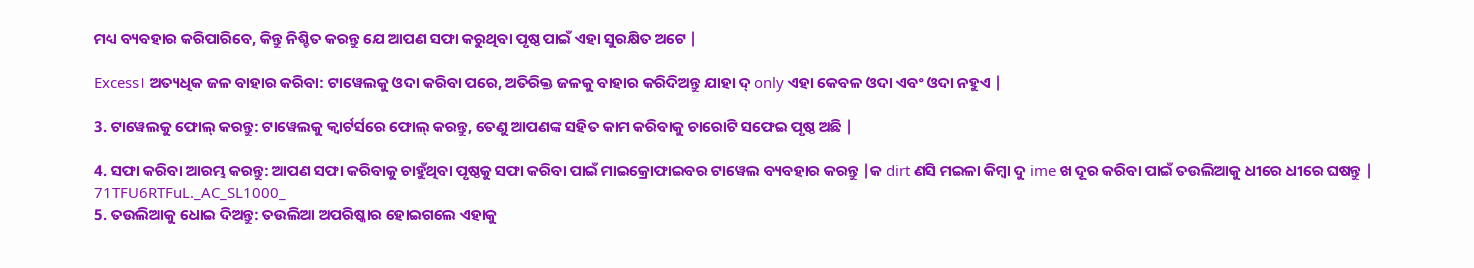ମଧ୍ୟ ବ୍ୟବହାର କରିପାରିବେ, କିନ୍ତୁ ନିଶ୍ଚିତ କରନ୍ତୁ ଯେ ଆପଣ ସଫା କରୁଥିବା ପୃଷ୍ଠ ପାଇଁ ଏହା ସୁରକ୍ଷିତ ଅଟେ |

Excess। ଅତ୍ୟଧିକ ଜଳ ବାହାର କରିବା: ଟାୱେଲକୁ ଓଦା କରିବା ପରେ, ଅତିରିକ୍ତ ଜଳକୁ ବାହାର କରିଦିଅନ୍ତୁ ଯାହା ଦ୍ only ଏହା କେବଳ ଓଦା ଏବଂ ଓଦା ନହୁଏ |

3. ଟାୱେଲକୁ ଫୋଲ୍ କରନ୍ତୁ: ଟାୱେଲକୁ କ୍ୱାର୍ଟର୍ସରେ ଫୋଲ୍ କରନ୍ତୁ, ତେଣୁ ଆପଣଙ୍କ ସହିତ କାମ କରିବାକୁ ଚାରୋଟି ସଫେଇ ପୃଷ୍ଠ ଅଛି |

4. ସଫା କରିବା ଆରମ୍ଭ କରନ୍ତୁ: ଆପଣ ସଫା କରିବାକୁ ଚାହୁଁଥିବା ପୃଷ୍ଠକୁ ସଫା କରିବା ପାଇଁ ମାଇକ୍ରୋଫାଇବର ଟାୱେଲ ବ୍ୟବହାର କରନ୍ତୁ |କ dirt ଣସି ମଇଳା କିମ୍ବା ଦୁ ime ଖ ଦୂର କରିବା ପାଇଁ ତଉଲିଆକୁ ଧୀରେ ଧୀରେ ଘଷନ୍ତୁ |
71TFU6RTFuL._AC_SL1000_
5. ତଉଲିଆକୁ ଧୋଇ ଦିଅନ୍ତୁ: ତଉଲିଆ ଅପରିଷ୍କାର ହୋଇଗଲେ ଏହାକୁ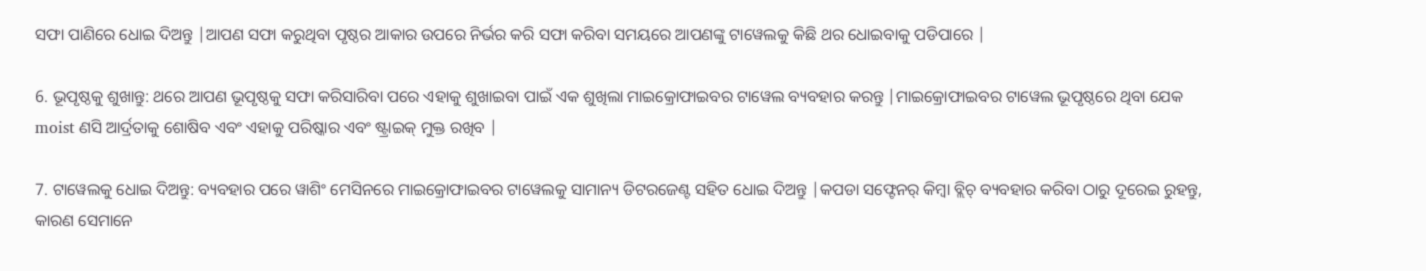ସଫା ପାଣିରେ ଧୋଇ ଦିଅନ୍ତୁ |ଆପଣ ସଫା କରୁଥିବା ପୃଷ୍ଠର ଆକାର ଉପରେ ନିର୍ଭର କରି ସଫା କରିବା ସମୟରେ ଆପଣଙ୍କୁ ଟାୱେଲକୁ କିଛି ଥର ଧୋଇବାକୁ ପଡିପାରେ |

6. ଭୂପୃଷ୍ଠକୁ ଶୁଖାନ୍ତୁ: ଥରେ ଆପଣ ଭୂପୃଷ୍ଠକୁ ସଫା କରିସାରିବା ପରେ ଏହାକୁ ଶୁଖାଇବା ପାଇଁ ଏକ ଶୁଖିଲା ମାଇକ୍ରୋଫାଇବର ଟାୱେଲ ବ୍ୟବହାର କରନ୍ତୁ |ମାଇକ୍ରୋଫାଇବର ଟାୱେଲ ଭୂପୃଷ୍ଠରେ ଥିବା ଯେକ moist ଣସି ଆର୍ଦ୍ରତାକୁ ଶୋଷିବ ଏବଂ ଏହାକୁ ପରିଷ୍କାର ଏବଂ ଷ୍ଟ୍ରାଇକ୍ ମୁକ୍ତ ରଖିବ |

7. ଟାୱେଲକୁ ଧୋଇ ଦିଅନ୍ତୁ: ବ୍ୟବହାର ପରେ ୱାଶିଂ ମେସିନରେ ମାଇକ୍ରୋଫାଇବର ଟାୱେଲକୁ ସାମାନ୍ୟ ଡିଟରଜେଣ୍ଟ ସହିତ ଧୋଇ ଦିଅନ୍ତୁ |କପଡା ସଫ୍ଟେନର୍ କିମ୍ବା ବ୍ଲିଚ୍ ବ୍ୟବହାର କରିବା ଠାରୁ ଦୂରେଇ ରୁହନ୍ତୁ, କାରଣ ସେମାନେ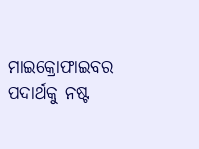ମାଇକ୍ରୋଫାଇବର ପଦାର୍ଥକୁ ନଷ୍ଟ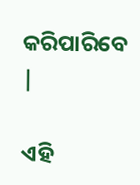କରିପାରିବେ |

ଏହି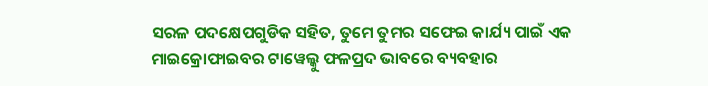ସରଳ ପଦକ୍ଷେପଗୁଡିକ ସହିତ, ତୁମେ ତୁମର ସଫେଇ କାର୍ଯ୍ୟ ପାଇଁ ଏକ ମାଇକ୍ରୋଫାଇବର ଟାୱେଲ୍କୁ ଫଳପ୍ରଦ ଭାବରେ ବ୍ୟବହାର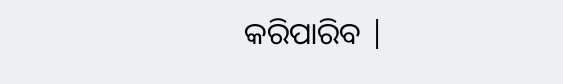କରିପାରିବ |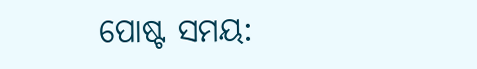ପୋଷ୍ଟ ସମୟ: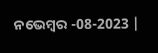ନଭେମ୍ବର -08-2023 |